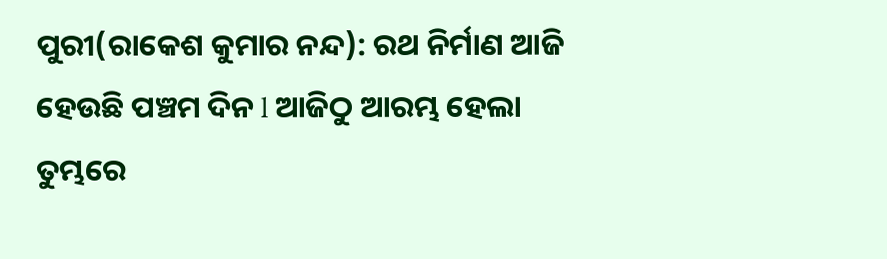ପୁରୀ(ରାକେଶ କୁମାର ନନ୍ଦ): ରଥ ନିର୍ମାଣ ଆଜି ହେଉଛି ପଞ୍ଚମ ଦିନ l ଆଜିଠୁ ଆରମ୍ଭ ହେଲା ତୁମ୍ଭରେ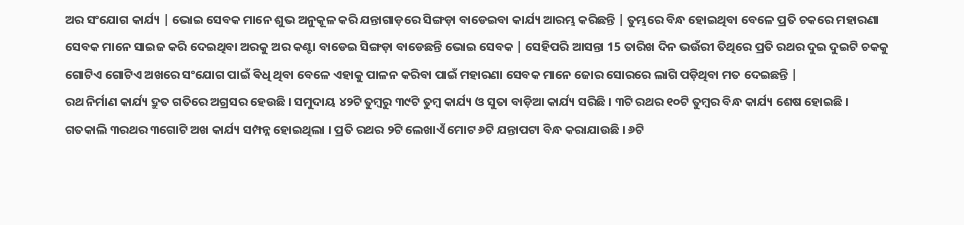ଅର ସଂଯୋଗ କାର୍ଯ୍ୟ | ଭୋଇ ସେବକ ମାନେ ଶୁଭ ଅନୁକୂଳ କରି ଯନ୍ତାଗାଡ଼ରେ ସିଙ୍ଗଡ଼ା ବାଡେଇବା କାର୍ଯ୍ୟ ଆରମ୍ଭ କରିଛନ୍ତି | ତୁମ୍ଭରେ ବିନ୍ଧ ହୋଇଥିବା ବେଳେ ପ୍ରତି ଚକରେ ମହାରଣା ସେବକ ମାନେ ସାଇଜ କରି ଦେଇଥିବା ଅରକୁ ଅର କଣ୍ଟା ବାଡେଇ ସିଙ୍ଗଡ଼ା ବାଡେଛନ୍ତି ଭୋଇ ସେବକ | ସେହିପରି ଆସନ୍ତା 15 ତାରିଖ ଦିନ ଭଉଁରୀ ତିଥିରେ ପ୍ରତି ରଥର ଦୁଇ ଦୁଇଟି ଚକକୁ ଗୋଟିଏ ଗୋଟିଏ ଅଖରେ ସଂଯୋଗ ପାଇଁ ଵିଧି ଥିବା ବେଳେ ଏହାକୁ ପାଳନ କରିବା ପାଇଁ ମହାରଣା ସେବକ ମାନେ ଜୋର ସୋରରେ ଲାଗି ପଡ଼ିଥିବା ମତ ଦେଇଛନ୍ତି |
ରଥ ନିର୍ମାଣ କାର୍ଯ୍ୟ ଦ୍ରୁତ ଗତିରେ ଅଗ୍ରସର ହେଉଛି । ସମୁଦାୟ ୪୨ଟି ତୁମ୍ବରୁ ୩୯ଟି ତୁମ୍ବ କାର୍ଯ୍ୟ ଓ ସୁତା ବାଡ଼ିଆ କାର୍ଯ୍ୟ ସରିଛି । ୩ଟି ରଥର ୧୦ଟି ତୁମ୍ବର ବିନ୍ଧ କାର୍ଯ୍ୟ ଶେଷ ହୋଇଛି । ଗତକାଲି ୩ରଥର ୩ଗୋଟି ଅଖ କାର୍ଯ୍ୟ ସମ୍ପନ୍ନ ହୋଇଥିଲା । ପ୍ରତି ରଥର ୨ଟି ଲେଖାଏଁ ମୋଟ ୬ଟି ଯନ୍ତାପଟା ବିନ୍ଧ କରାଯାଉଛି । ୬ଟି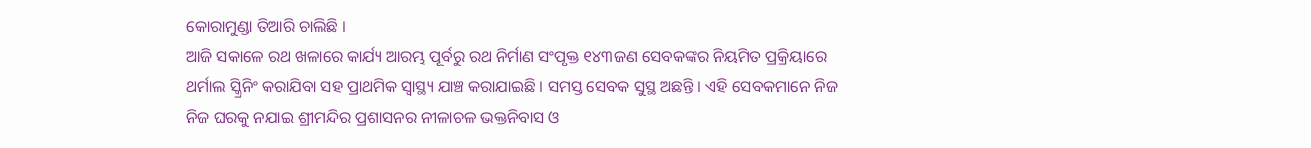କୋରାମୁଣ୍ଡା ତିଆରି ଚାଲିଛି ।
ଆଜି ସକାଳେ ରଥ ଖଳାରେ କାର୍ଯ୍ୟ ଆରମ୍ଭ ପୂର୍ବରୁ ରଥ ନିର୍ମାଣ ସଂପୃକ୍ତ ୧୪୩ଜଣ ସେବକଙ୍କର ନିୟମିତ ପ୍ରକ୍ରିୟାରେ ଥର୍ମାଲ ସ୍କ୍ରିନିଂ କରାଯିବା ସହ ପ୍ରାଥମିକ ସ୍ୱାସ୍ଥ୍ୟ ଯାଞ୍ଚ କରାଯାଇଛି । ସମସ୍ତ ସେବକ ସୁସ୍ଥ ଅଛନ୍ତି । ଏହି ସେବକମାନେ ନିଜ ନିଜ ଘରକୁ ନଯାଇ ଶ୍ରୀମନ୍ଦିର ପ୍ରଶାସନର ନୀଳାଚଳ ଭକ୍ତନିବାସ ଓ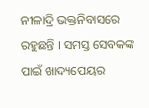ନୀଳାଦ୍ରି ଭକ୍ତନିବାସରେ ରହୁଛନ୍ତି । ସମସ୍ତ ସେବକଙ୍କ ପାଇଁ ଖାଦ୍ୟପେୟର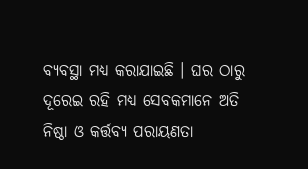ବ୍ୟବସ୍ଥା ମଧ୍ୟ କରାଯାଇଛି । ଘର ଠାରୁ ଦୂରେଇ ରହି ମଧ୍ୟ ସେବକମାନେ ଅତି ନିଷ୍ଠା ଓ କର୍ତ୍ତବ୍ୟ ପରାୟଣତା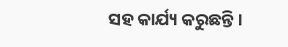ସହ କାର୍ଯ୍ୟ କରୁଛନ୍ତି ।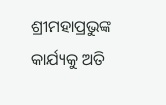ଶ୍ରୀମହାପ୍ରଭୁଙ୍କ କାର୍ଯ୍ୟକୁ ଅତି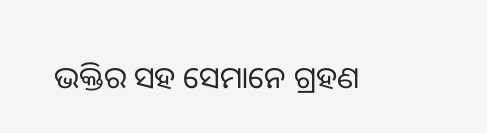ଭକ୍ତିର ସହ ସେମାନେ ଗ୍ରହଣ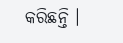କରିଛନ୍ତି ।